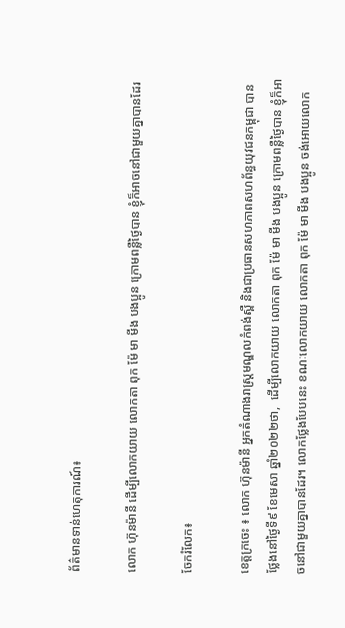ព័ត៌មានទាន់ហេតុការណ៍៖

លោក ហ៊ុនម៉ានី ដើម្បីលោកយាយ លោកតា ពុក ម៉ែ មា មីង បងប្អូន ក្រោមពន្លឺថ្ងៃបាន ខ្ញុំក៏អាចនៅជាមួយគ្នាបានដែរ

ចែករំលែក៖

ខេត្តក្រចេះ ៖ លោក ហ៊ុនម៉ានី អ្នកតំណាងរាស្ត្រមណ្ឌលកំពង់ស្ពឺ និងជាប្រធានសហភាពសហព័ន្ធយុវជនកម្ពុជា បានថ្លែងនៅថ្ងៃទី៩ ខែមេសា ឆ្នាំ២០២២ថា,  ដើម្បីលោកយាយ លោកតា ពុក ម៉ែ មា មីង បងប្អូន ក្រោមពន្លឺថ្ងៃបាន ខ្ញុំក៏អាចនៅជាមួយគ្នាបានដែរ។ លោកថ្លែងបែបនេះ ខណៈលោកយាយ លោកតា ពុក ម៉ែ មា មីង បងប្អូន ចង់អោយលោក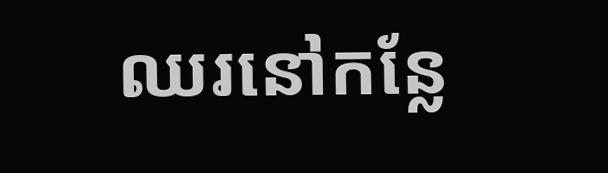ឈរនៅកន្លែ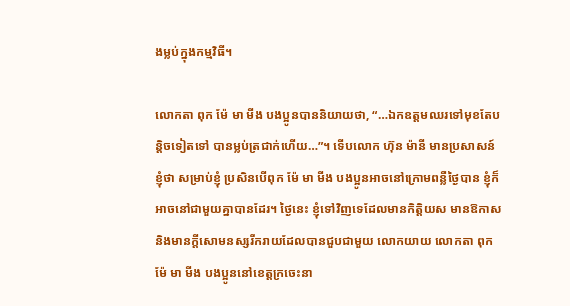ងម្លប់ក្នុងកម្មវិធី។

លោកតា ពុក ម៉ែ មា មីង បងប្អូនបាននិយាយថា, “…ឯកឧត្តមឈរទៅមុខតែបន្តិចទៀតទៅ បានម្លប់ត្រជាក់ហើយ…”។ ទើបលោក ហ៊ុន ម៉ានី មានប្រសាសន៍ ខ្ញុំថា សម្រាប់ខ្ញុំ ប្រសិនបើពុក ម៉ែ មា មីង បងប្អូនអាចនៅក្រោមពន្លឺថ្ងៃបាន ខ្ញុំក៏អាចនៅជាមួយគ្នាបានដែរ។ ថ្ងៃនេះ ខ្ញុំទៅវិញទេដែលមានកិត្តិយស មានឱកាស និងមានក្តីសោមនស្សរីករាយដែលបានជួបជាមួយ លោកយាយ លោកតា ពុក ម៉ែ មា មីង បងប្អូននៅខេត្តក្រចេះនា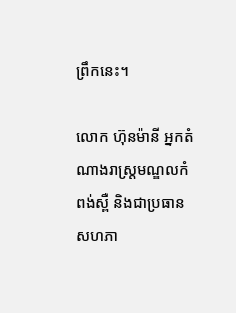ព្រឹកនេះ។

លោក ហ៊ុនម៉ានី អ្នកតំណាងរាស្ត្រមណ្ឌលកំពង់ស្ពឺ និងជាប្រធានសហភា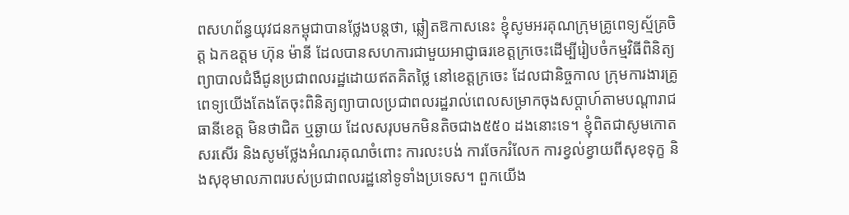ពសហព័ន្ធយុវជនកម្ពុជាបានថ្លែងបន្តថា, ឆ្លៀតឱកាសនេះ ខ្ញុំសូមអរគុណក្រុមគ្រូពេទ្យស្ម័គ្រចិត្ត ឯកឧត្តម ហ៊ុន ម៉ានី ដែលបានសហការជាមួយអាជ្ញាធរខេត្តក្រចេះដើម្បីរៀបចំកម្មវិធីពិនិត្យព្យាបាលជំងឺជូនប្រជាពលរដ្ឋដោយឥតគិតថ្លៃ នៅខេត្តក្រចេះ ដែលជានិច្ចកាល ក្រុមការងារគ្រូពេទ្យយើងតែងតែចុះពិនិត្យព្យាបាលប្រជាពលរដ្ឋរាល់ពេលសម្រាកចុងសប្តាហ៍តាមបណ្តារាជធានីខេត្ត មិនថាជិត ឬឆ្ងាយ ដែលសរុបមកមិនតិចជាង៥៥០ ដងនោះទេ។ ខ្ញុំពិតជាសូមកោតសរសើរ និងសូមថ្លែងអំណរគុណចំពោះ ការលះបង់ ការចែករំលែក ការខ្វល់ខ្វាយពីសុខទុក្ខ និងសុខុមាលភាពរបស់ប្រជាពលរដ្ឋនៅទូទាំងប្រទេស។ ពួកយើង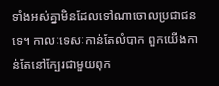ទាំងអស់គ្នាមិនដែលទៅណាចោលប្រជាជនទេ។ កាលៈទេសៈកាន់តែលំបាក ពួកយើងកាន់តែនៅក្បែរជាមួយពុក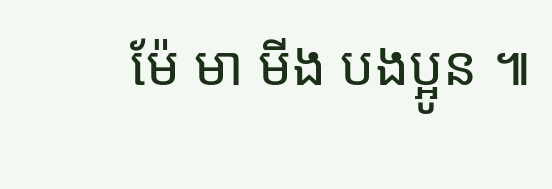ម៉ែ មា មីង បងប្អូន ៕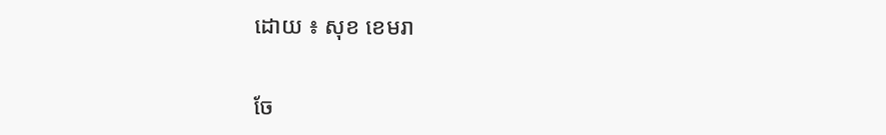ដោយ ៖ សុខ ខេមរា


ចែ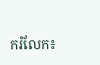ករំលែក៖